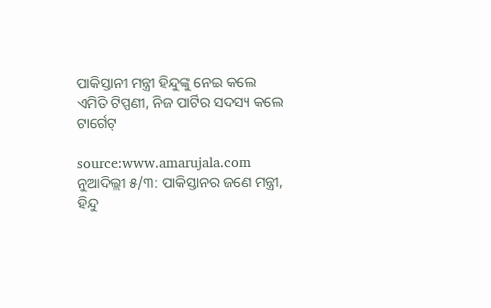ପାକିସ୍ତାନୀ ମନ୍ତ୍ରୀ ହିନ୍ଦୁଙ୍କୁ ନେଇ କଲେ ଏମିତି ଟିପ୍ପଣୀ, ନିଜ ପାର୍ଟିର ସଦସ୍ୟ କଲେ ଟାର୍ଗେଟ୍

source:www.amarujala.com
ନୁଆଦିଲ୍ଲୀ ୫/୩: ପାକିସ୍ତାନର ଜଣେ ମନ୍ତ୍ରୀ, ହିନ୍ଦୁ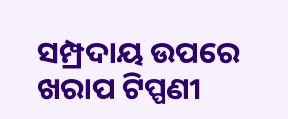ସମ୍ପ୍ରଦାୟ ଉପରେ ଖରାପ ଟିପ୍ପଣୀ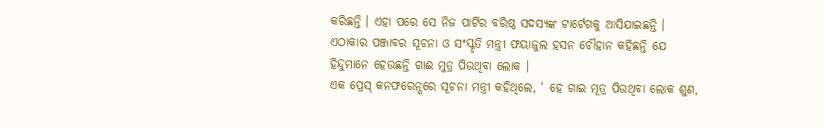କରିଛନ୍ତି । ଏହା ପରେ ସେ ନିଜ ପାର୍ଟିର ବରିଷ୍ଠ ସଦସ୍ଯଙ୍କ ଟାର୍ଟେଗକୁ ଆସିଯାଇଛନ୍ତି । ଏଠାକାର ପଞ୍ଜାବର ସୂଚନା ଓ ସଂସ୍କୃତି ମନ୍ତ୍ରୀ ଫୟାଜୁଲ ହସନ ଚୌହାନ କହିଛନ୍ତି ଯେ ହିନ୍ଦୁମାନେ ହେଉଛନ୍ତି ଗାଈ ମୁତ୍ର ପିଉଥିବା ଲୋକ ।
ଏକ ପ୍ରେସ୍ କନଫରେନ୍ସରେ ସୂଚନା ମନ୍ତ୍ରୀ କହିଥିଲେ, ‘ ହେ ଗାଇ ମୂତ୍ର ପିଉଥିବା ଲୋକ ଶୁଣ,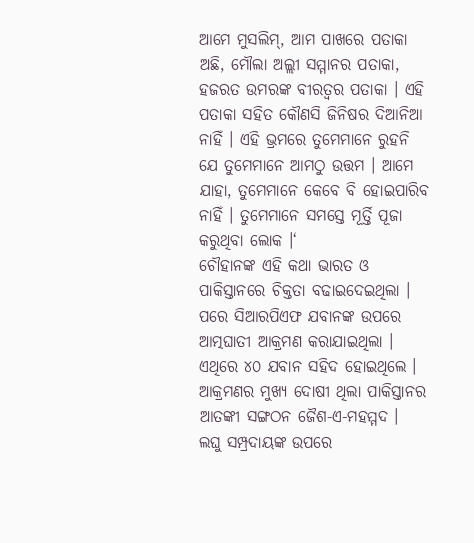ଆମେ ମୁସଲିମ୍, ଆମ ପାଖରେ ପତାକା ଅଛି, ମୌଲା ଅଲ୍ଲୀ ସମ୍ମାନର ପତାକା, ହଜରତ ଉମରଙ୍କ ବୀରତ୍ୱର ପତାକା । ଏହି ପତାକା ସହିତ କୌଣସି ଜିନିଷର ଦିଆନିଆ ନାହିଁ । ଏହି ଭ୍ରମରେ ତୁମେମାନେ ରୁହନି ଯେ ତୁମେମାନେ ଆମଠୁ ଉତ୍ତମ । ଆମେ ଯାହା, ତୁମେମାନେ କେବେ ବି ହୋଇପାରିବ ନାହିଁ । ତୁମେମାନେ ସମସ୍ତେ ମୂର୍ତ୍ତି ପୂଜା କରୁଥିବା ଲୋକ ।‘
ଚୌହାନଙ୍କ ଏହି କଥା ଭାରତ ଓ ପାକିସ୍ତାନରେ ଚିକ୍ତତା ବଢାଇଦେଇଥିଲା । ପରେ ସିଆରପିଏଫ ଯବାନଙ୍କ ଉପରେ ଆତ୍ମଘାତୀ ଆକ୍ରମଣ କରାଯାଇଥିଲା । ଏଥିରେ ୪୦ ଯବାନ ସହିଦ ହୋଇଥିଲେ । ଆକ୍ରମଣର ମୁଖ୍ଯ ଦୋଷୀ ଥିଲା ପାକିସ୍ତାନର ଆତଙ୍କୀ ସଙ୍ଗଠନ ଜୈଶ-ଏ-ମହମ୍ମଦ ।
ଲଘୁ ସମ୍ପ୍ରଦାୟଙ୍କ ଉପରେ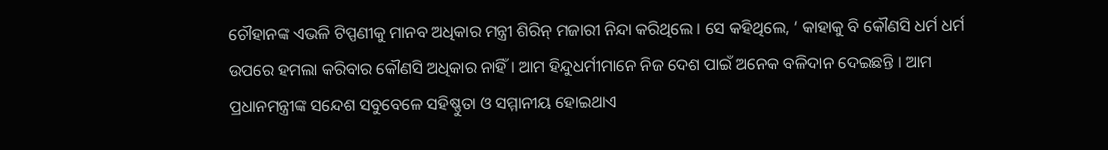ଚୌହାନଙ୍କ ଏଭଳି ଟିପ୍ପଣୀକୁ ମାନବ ଅଧିକାର ମନ୍ତ୍ରୀ ଶିରିନ୍ ମଜାରୀ ନିନ୍ଦା କରିଥିଲେ । ସେ କହିଥିଲେ, ‘ କାହାକୁ ବି କୌଣସି ଧର୍ମ ଧର୍ମ ଉପରେ ହମଲା କରିବାର କୌଣସି ଅଧିକାର ନାହିଁ । ଆମ ହିନ୍ଦୁଧର୍ମୀମାନେ ନିଜ ଦେଶ ପାଇଁ ଅନେକ ବଳିଦାନ ଦେଇଛନ୍ତି । ଆମ ପ୍ରଧାନମନ୍ତ୍ରୀଙ୍କ ସନ୍ଦେଶ ସବୁବେଳେ ସହିଷ୍ଣୁତା ଓ ସମ୍ମାନୀୟ ହୋଇଥାଏ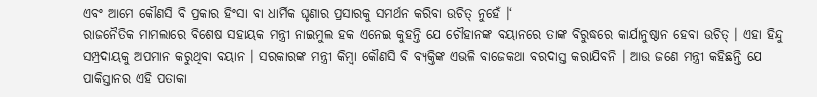ଏବଂ ଆମେ କୌଣସି ବି ପ୍ରକାର ହିଂସା ବା ଧାର୍ମିକ ଘୃଣାର ପ୍ରସାରକୁ ସମର୍ଥନ କରିବା ଉଚିତ୍ ନୁହେଁ ।‘
ରାଜନୈତିକ ମାମଲାରେ ବିଶେଷ ସହାୟକ ମନ୍ତ୍ରୀ ନାଇମୁଲ ହକ ଏନେଇ କୁହନ୍ତି ଯେ ଚୌହାନଙ୍କ ବୟାନରେ ତାଙ୍କ ବିରୁଦ୍ଧରେ କାର୍ଯାନୁଷ୍ଠାନ ହେବା ଉଚିତ୍ । ଏହା ହିନ୍ଦୁ ସମ୍ପ୍ରଦାୟକୁ ଅପମାନ କରୁଥିବା ବୟାନ । ସରକାରଙ୍କ ମନ୍ତ୍ରୀ କିମ୍ବା କୌଣସି ବି ବ୍ଯକ୍ତିଙ୍କ ଏଭଳି ବାଜେକଥା ବରଦାସ୍ତ କରାଯିବନି । ଆଉ ଜଣେ ମନ୍ତ୍ରୀ କହିଛନ୍ତି ଯେ ପାକିସ୍ତାନର ଏହି ପତାକା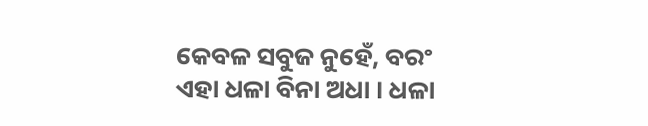କେବଳ ସବୁଜ ନୁହେଁ, ବରଂ ଏହା ଧଳା ବିନା ଅଧା । ଧଳା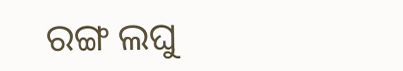ରଙ୍ଗ ଲଘୁ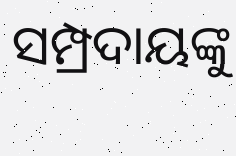ସମ୍ପ୍ରଦାୟଙ୍କୁ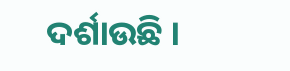ଦର୍ଶାଉଛି ।